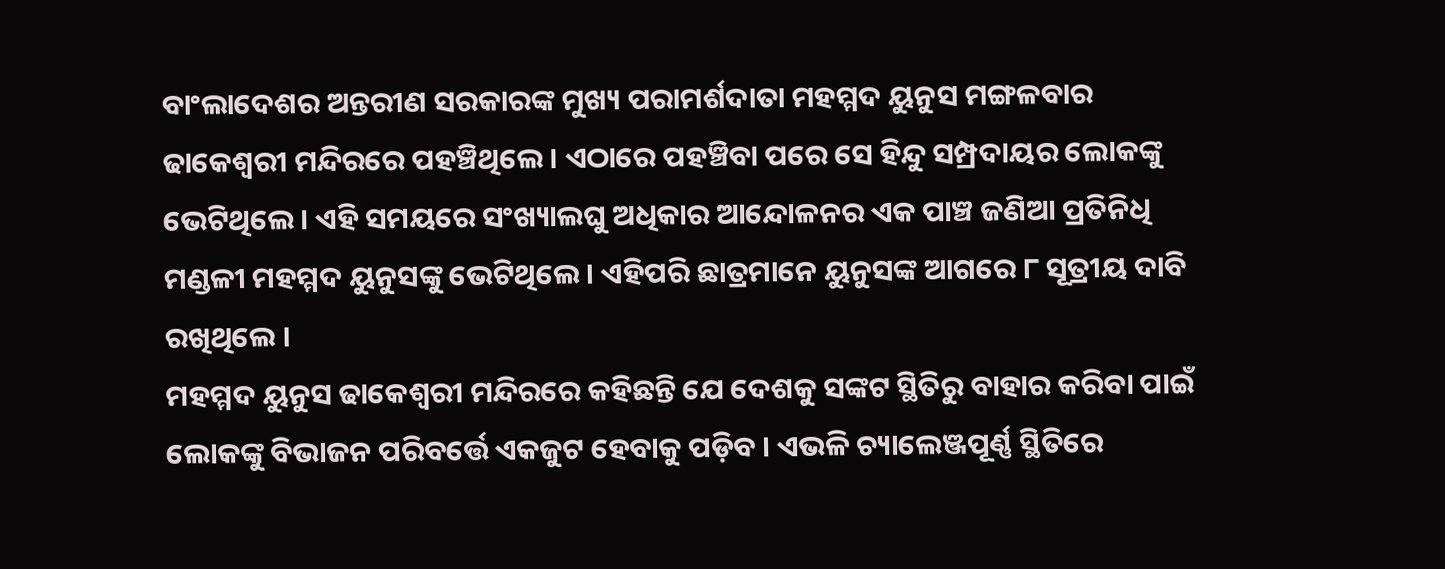ବାଂଲାଦେଶର ଅନ୍ତରୀଣ ସରକାରଙ୍କ ମୁଖ୍ୟ ପରାମର୍ଶଦାତା ମହମ୍ମଦ ୟୁନୁସ ମଙ୍ଗଳବାର ଢାକେଶ୍ୱରୀ ମନ୍ଦିରରେ ପହଞ୍ଚିଥିଲେ । ଏଠାରେ ପହଞ୍ଚିବା ପରେ ସେ ହିନ୍ଦୁ ସମ୍ପ୍ରଦାୟର ଲୋକଙ୍କୁ ଭେଟିଥିଲେ । ଏହି ସମୟରେ ସଂଖ୍ୟାଲଘୁ ଅଧିକାର ଆନ୍ଦୋଳନର ଏକ ପାଞ୍ଚ ଜଣିଆ ପ୍ରତିନିଧି ମଣ୍ଡଳୀ ମହମ୍ମଦ ୟୁନୁସଙ୍କୁ ଭେଟିଥିଲେ । ଏହିପରି ଛାତ୍ରମାନେ ୟୁନୁସଙ୍କ ଆଗରେ ୮ ସୂତ୍ରୀୟ ଦାବି ରଖିଥିଲେ ।
ମହମ୍ମଦ ୟୁନୁସ ଢାକେଶ୍ୱରୀ ମନ୍ଦିରରେ କହିଛନ୍ତି ଯେ ଦେଶକୁ ସଙ୍କଟ ସ୍ଥିତିରୁ ବାହାର କରିବା ପାଇଁ ଲୋକଙ୍କୁ ବିଭାଜନ ପରିବର୍ତ୍ତେ ଏକଜୁଟ ହେବାକୁ ପଡ଼ିବ । ଏଭଳି ଚ୍ୟାଲେଞ୍ଜପୂର୍ଣ୍ଣ ସ୍ଥିତିରେ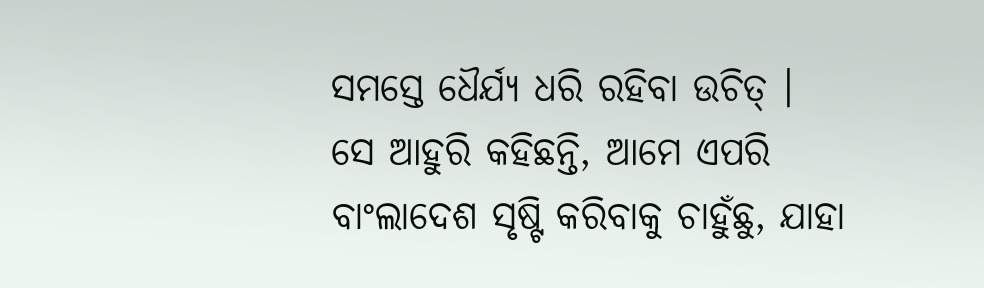ସମସ୍ତେ ଧୈର୍ଯ୍ୟ ଧରି ରହିବା ଉଚିତ୍ ।
ସେ ଆହୁରି କହିଛନ୍ତି, ଆମେ ଏପରି ବାଂଲାଦେଶ ସୃଷ୍ଟି କରିବାକୁ ଚାହୁଁଛୁ, ଯାହା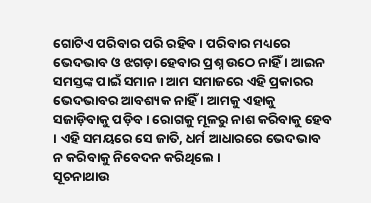ଗୋଟିଏ ପରିବାର ପରି ରହିବ । ପରିବାର ମଧ୍ୟରେ ଭେଦଭାବ ଓ ଝଗଡ଼ା ହେବାର ପ୍ରଶ୍ନ ଉଠେ ନାହିଁ । ଆଇନ ସମସ୍ତଙ୍କ ପାଇଁ ସମାନ । ଆମ ସମାଜରେ ଏହି ପ୍ରକାରର ଭେଦଭାବର ଆବଶ୍ୟକ ନାହିଁ । ଆମକୁ ଏହାକୁ ସଜାଡ଼ିବାକୁ ପଡ଼ିବ । ରୋଗକୁ ମୂଳରୁ ନାଶ କରିବାକୁ ହେବ । ଏହି ସମୟରେ ସେ ଜାତି, ଧର୍ମ ଆଧାରରେ ଭେଦଭାବ ନ କରିବାକୁ ନିବେଦନ କରିଥିଲେ ।
ସୂଚନାଥାଉ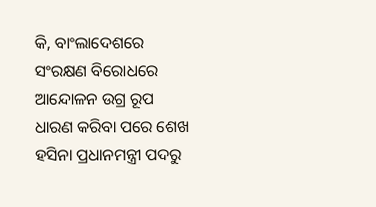କି, ବାଂଲାଦେଶରେ ସଂରକ୍ଷଣ ବିରୋଧରେ ଆନ୍ଦୋଳନ ଉଗ୍ର ରୂପ ଧାରଣ କରିବା ପରେ ଶେଖ ହସିନା ପ୍ରଧାନମନ୍ତ୍ରୀ ପଦରୁ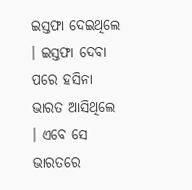ଇସ୍ତଫା ଦେଇଥିଲେ । ଇସ୍ତଫା ଦେବା ପରେ ହସିନା ଭାରତ ଆସିଥିଲେ । ଏବେ ସେ ଭାରତରେ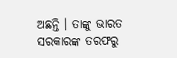ଅଛନ୍ତି । ତାଙ୍କୁ ଭାରତ ସରକାରଙ୍କ ତରଫରୁ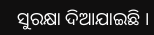ସୁରକ୍ଷା ଦିଆଯାଇଛି ।